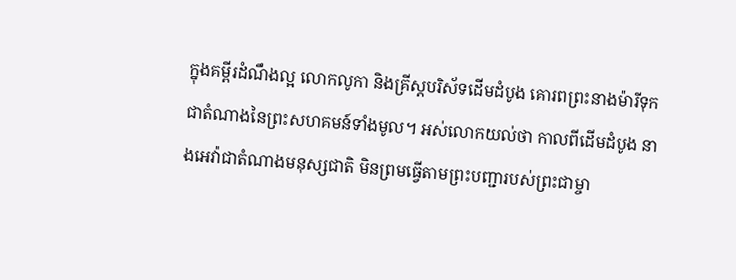ក្នុងគម្ពីរដំណឹងល្អ លោកលូកា និងគ្រីស្តបរិស័ទដើមដំបូង គោរពព្រះនាងម៉ារីទុកជាតំណាងនៃព្រះសហគមន៍ទាំងមូល។ អស់លោកយល់ថា កាលពីដើមដំបូង នាងអេវ៉ាជាតំណាងមនុស្សជាតិ មិនព្រមធ្វើតាមព្រះបញ្ជារបស់ព្រះជាម្ចា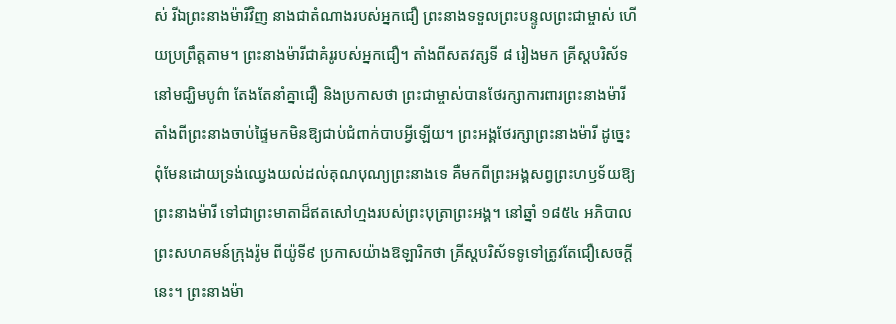ស់ រីឯព្រះនាងម៉ារីវិញ នាងជាតំណាងរបស់អ្នកជឿ ព្រះនាងទទួលព្រះបន្ទូលព្រះជាម្ចាស់ ហើយប្រព្រឹត្តតាម។ ព្រះនាងម៉ារីជាគំរូរបស់អ្នកជឿ។ តាំងពីសតវត្សទី ៨ រៀងមក គ្រីស្តបរិស័ទនៅមជ្ឃិមបូព៌ា តែងតែនាំគ្នាជឿ និងប្រកាសថា ព្រះជាម្ចាស់បានថែរក្សាការពារព្រះនាងម៉ារី តាំងពីព្រះនាងចាប់ផ្ទៃមកមិនឱ្យជាប់ជំពាក់បាបអ្វីឡើយ។ ព្រះអង្គថែរក្សាព្រះនាងម៉ារី ដូច្នេះ ពុំមែនដោយទ្រង់ឈ្វេងយល់ដល់គុណបុណ្យព្រះនាងទេ គឺមកពីព្រះអង្គសព្វព្រះហឫទ័យឱ្យព្រះនាងម៉ារី ទៅជាព្រះមាតាដ៏ឥតសៅហ្មងរបស់ព្រះបុត្រាព្រះអង្គ។ នៅឆ្នាំ ១៨៥៤ អភិបាលព្រះសហគមន៍ក្រុងរ៉ូម ពីយ៉ូទី៩ ប្រកាសយ៉ាងឱឡារិកថា គ្រីស្តបរិស័ទទូទៅត្រូវតែជឿសេចក្តីនេះ។ ព្រះនាងម៉ា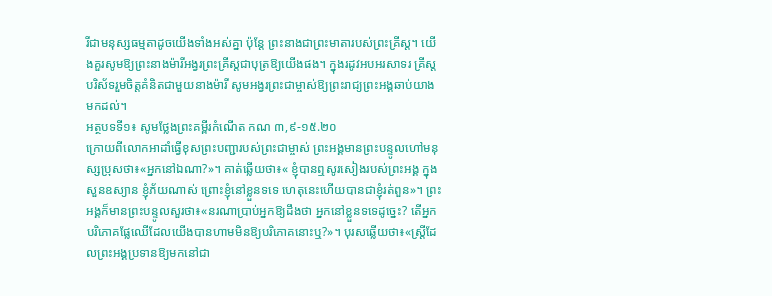រីជាមនុស្សធម្មតាដូចយើងទាំងអស់គ្នា ប៉ុន្តែ ព្រះនាងជាព្រះមាតារបស់ព្រះគ្រីស្ត។ យើងគួរសូមឱ្យព្រះនាងម៉ារីអង្វរព្រះគ្រីស្តជាបុត្រឱ្យយើងផង។ ក្នុងរដូវអបអរសាទរ គ្រីស្តបរិស័ទរួមចិត្តគំនិតជាមួយនាងម៉ារី សូមអង្វរព្រះជាម្ចាស់ឱ្យព្រះរាជ្យព្រះអង្គឆាប់យាងមកដល់។
អត្ថបទទី១៖ សូមថ្លែងព្រះគម្ពីរកំណើត កណ ៣,៩-១៥.២០
ក្រោយពីលោកអាដាំធ្វើខុសព្រះបញ្ជារបស់ព្រះជាម្ចាស់ ព្រះអង្គមានព្រះបន្ទូលហៅមនុស្សប្រុសថា៖«អ្នកនៅឯណា?»។ គាត់ឆ្លើយថា៖« ខ្ញុំបានឮសូរសៀងរបស់ព្រះអង្គ ក្នុងសួនឧស្យាន ខ្ញុំភ័យណាស់ ព្រោះខ្ញុំនៅខ្លួនទទេ ហេតុនេះហើយបានជាខ្ញុំរត់ពួន»។ ព្រះអង្គក៏មានព្រះបន្ទូលសួរថា៖«នរណាប្រាប់អ្នកឱ្យដឹងថា អ្នកនៅខ្លួនទទេដូច្នេះ? តើអ្នកបរិភោគផ្លែឈើដែលយើងបានហាមមិនឱ្យបរិភោគនោះឬ?»។ បុរសឆ្លើយថា៖«ស្ត្រីដែលព្រះអង្គប្រទានឱ្យមកនៅជា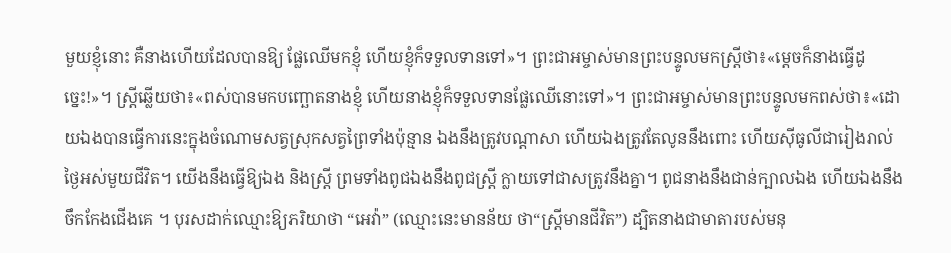មួយខ្ញុំនោះ គឺនាងហើយដែលបានឱ្យ ផ្លែឈើមកខ្ញុំ ហើយខ្ញុំក៏ទទួលទានទៅ»។ ព្រះជាអម្ចាស់មានព្រះបន្ទូលមកស្រ្តីថា៖«ម្តេចក៏នាងធ្វើដូច្នេះ!»។ ស្ត្រីឆ្លើយថា៖«ពស់បានមកបញ្ឆោតនាងខ្ញុំ ហើយនាងខ្ញុំក៏ទទួលទានផ្លែឈើនោះទៅ»។ ព្រះជាអម្ចាស់មានព្រះបន្ទូលមកពស់ថា៖«ដោយឯងបានធ្វើការនេះក្នុងចំណោមសត្វស្រុកសត្វព្រៃទាំងប៉ុន្មាន ឯងនឹងត្រូវបណ្តាសា ហើយឯងត្រូវតែលូននឹងពោះ ហើយស៊ីធូលីជារៀងរាល់ថ្ងៃអស់មួយជីវិត។ យើងនឹងធ្វើឱ្យឯង និងស្ត្រី ព្រមទាំងពូជឯងនឹងពូជស្រ្តី ក្លាយទៅជាសត្រូវនឹងគ្នា។ ពូជនាងនឹងជាន់ក្បាលឯង ហើយឯងនឹងចឹកកែងជើងគេ ។ បុរសដាក់ឈ្មោះឱ្យភរិយាថា “អេវ៉ា” (ឈ្មោះនេះមានន័យ ថា“ស្ត្រីមានជីវិត”) ដ្បិតនាងជាមាតារបស់មនុ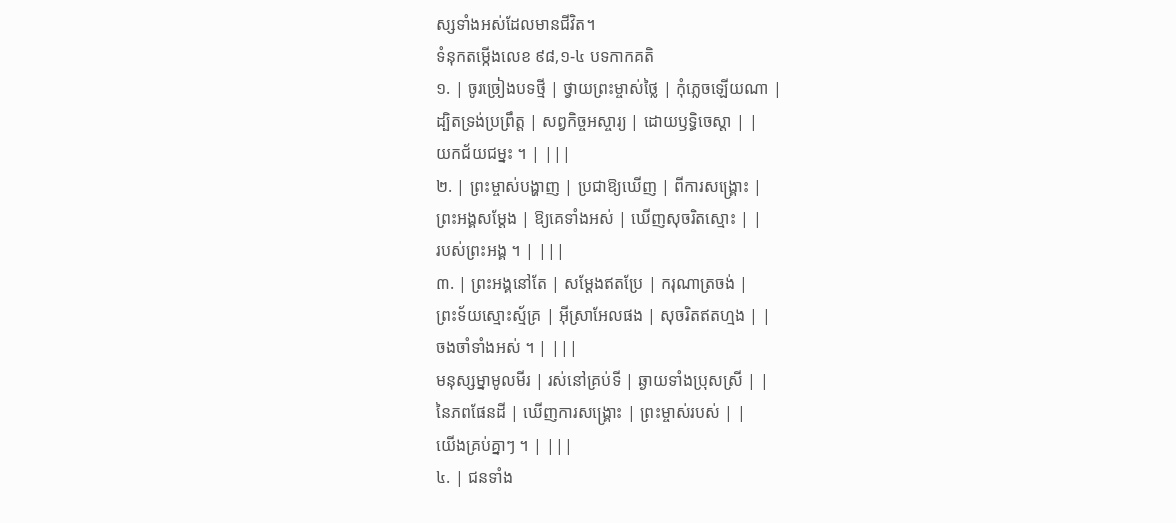ស្សទាំងអស់ដែលមានជីវិត។
ទំនុកតម្កើងលេខ ៩៨,១-៤ បទកាកគតិ
១. | ចូរច្រៀងបទថ្មី | ថ្វាយព្រះម្ចាស់ថ្លៃ | កុំភ្លេចឡើយណា |
ដ្បិតទ្រង់ប្រព្រឹត្ត | សព្វកិច្ចអស្ចារ្យ | ដោយឫទ្ធិចេស្តា | |
យកជ័យជម្នះ ។ | |||
២. | ព្រះម្ចាស់បង្ហាញ | ប្រជាឱ្យឃើញ | ពីការសង្គ្រោះ |
ព្រះអង្គសម្តែង | ឱ្យគេទាំងអស់ | ឃើញសុចរិតស្មោះ | |
របស់ព្រះអង្គ ។ | |||
៣. | ព្រះអង្គនៅតែ | សម្តែងឥតប្រែ | ករុណាត្រចង់ |
ព្រះទ័យស្មោះស្ម័គ្រ | អ៊ីស្រាអែលផង | សុចរិតឥតហ្មង | |
ចងចាំទាំងអស់ ។ | |||
មនុស្សម្នាមូលមីរ | រស់នៅគ្រប់ទី | ឆ្ងាយទាំងប្រុសស្រី | |
នៃភពផែនដី | ឃើញការសង្គ្រោះ | ព្រះម្ចាស់របស់ | |
យើងគ្រប់គ្នាៗ ។ | |||
៤. | ជនទាំង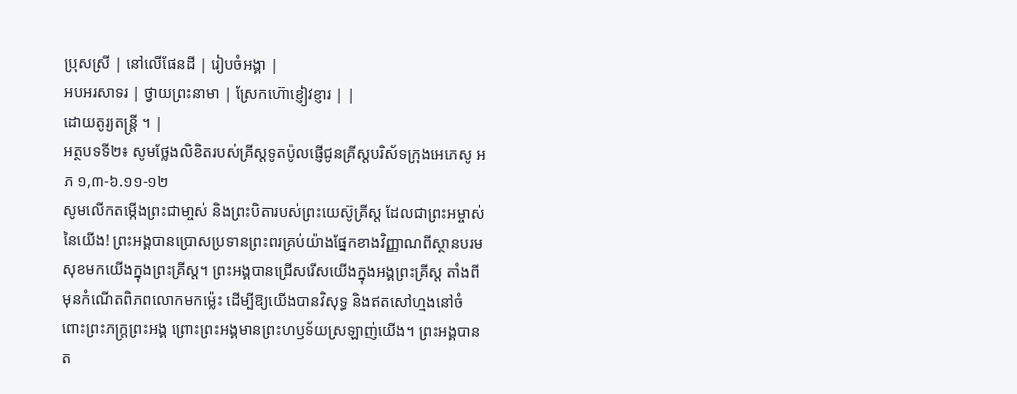ប្រុសស្រី | នៅលើផែនដី | រៀបចំអង្គា |
អបអរសាទរ | ថ្វាយព្រះនាមា | ស្រែកហ៊ោខ្ញៀវខ្ញារ | |
ដោយតូរ្យតន្ត្រី ។ |
អត្ថបទទី២៖ សូមថ្លែងលិខិតរបស់គ្រីស្តទូតប៉ូលផ្ញើជូនគ្រីស្តបរិស័ទក្រុងអេភេសូ អភ ១,៣-៦.១១-១២
សូមលើកតម្កើងព្រះជាមា្ចស់ និងព្រះបិតារបស់ព្រះយេស៊ូគ្រីស្ត ដែលជាព្រះអម្ចាស់នៃយើង! ព្រះអង្គបានប្រោសប្រទានព្រះពរគ្រប់យ៉ាងផ្នែកខាងវិញ្ញាណពីស្ថានបរមសុខមកយើងក្នុងព្រះគ្រីស្ត។ ព្រះអង្គបានជ្រើសរើសយើងក្នុងអង្គព្រះគ្រីស្ត តាំងពីមុនកំណើតពិភពលោកមកម្ល៉េះ ដើម្បីឱ្យយើងបានវិសុទ្ធ និងឥតសៅហ្មងនៅចំពោះព្រះភក្ត្រព្រះអង្គ ព្រោះព្រះអង្គមានព្រះហឫទ័យស្រឡាញ់យើង។ ព្រះអង្គបានត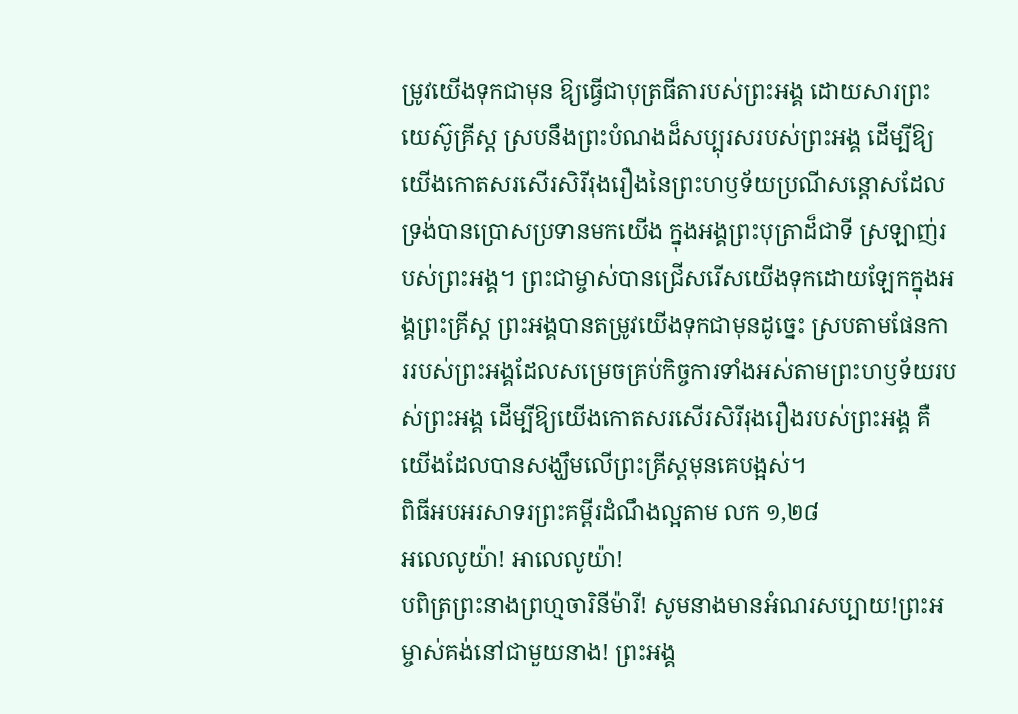ម្រូវយើងទុកជាមុន ឱ្យធ្វើជាបុត្រធីតារបស់ព្រះអង្គ ដោយសារព្រះយេស៊ូគ្រីស្ត ស្របនឹងព្រះបំណងដ៏សប្បុរសរបស់ព្រះអង្គ ដើម្បីឱ្យយើងកោតសរសើរសិរីរុងរឿងនៃព្រះហឫទ័យប្រណីសន្តោសដែលទ្រង់បានប្រោសប្រទានមកយើង ក្នុងអង្គព្រះបុត្រាដ៏ជាទី ស្រឡាញ់របស់ព្រះអង្គ។ ព្រះជាម្ចាស់បានជ្រើសរើសយើងទុកដោយឡែកក្នុងអង្គព្រះគ្រីស្ត ព្រះអង្គបានតម្រូវយើងទុកជាមុនដូច្នេះ ស្របតាមផែនការរបស់ព្រះអង្គដែលសម្រេចគ្រប់កិច្ចការទាំងអស់តាមព្រះហឫទ័យរបស់ព្រះអង្គ ដើម្បីឱ្យយើងកោតសរសើរសិរីរុងរឿងរបស់ព្រះអង្គ គឺយើងដែលបានសង្ឃឹមលើព្រះគ្រីស្តមុនគេបង្អស់។
ពិធីអបអរសាទរព្រះគម្ពីរដំណឹងល្អតាម លក ១,២៨
អលេលូយ៉ា! អាលេលូយ៉ា!
បពិត្រព្រះនាងព្រហ្មចារិនីម៉ារី! សូមនាងមានអំណរសប្បាយ!ព្រះអម្ចាស់គង់នៅជាមួយនាង! ព្រះអង្គ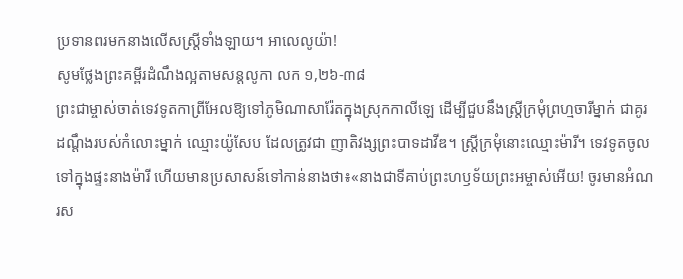ប្រទានពរមកនាងលើសស្ត្រីទាំងឡាយ។ អាលេលូយ៉ា!
សូមថ្លែងព្រះគម្ពីរដំណឹងល្អតាមសន្តលូកា លក ១,២៦-៣៨
ព្រះជាម្ចាស់ចាត់ទេវទូតកាព្រីអែលឱ្យទៅភូមិណាសារ៉ែតក្នុងស្រុកកាលីឡេ ដើម្បីជួបនឹងស្ត្រីក្រមុំព្រហ្មចារីម្នាក់ ជាគូរដណ្តឹងរបស់កំលោះម្នាក់ ឈ្មោះយ៉ូសែប ដែលត្រូវជា ញាតិវង្សព្រះបាទដាវីឌ។ ស្រ្តីក្រមុំនោះឈ្មោះម៉ារី។ ទេវទូតចូលទៅក្នុងផ្ទះនាងម៉ារី ហើយមានប្រសាសន៍ទៅកាន់នាងថា៖«នាងជាទីគាប់ព្រះហឫទ័យព្រះអម្ចាស់អើយ! ចូរមានអំណរស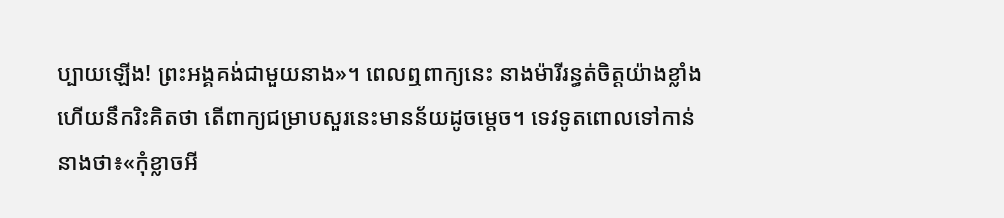ប្បាយឡើង! ព្រះអង្គគង់ជាមួយនាង»។ ពេលឮពាក្យនេះ នាងម៉ារីរន្ធត់ចិត្តយ៉ាងខ្លាំង ហើយនឹករិះគិតថា តើពាក្យជម្រាបសួរនេះមានន័យដូចម្តេច។ ទេវទូតពោលទៅកាន់នាងថា៖«កុំខ្លាចអី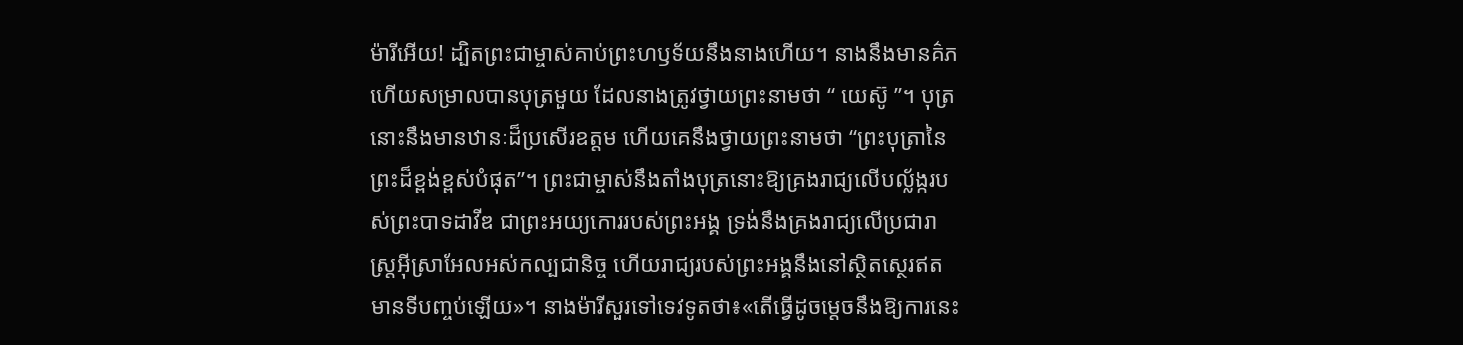ម៉ារីអើយ! ដ្បិតព្រះជាម្ចាស់គាប់ព្រះហឫទ័យនឹងនាងហើយ។ នាងនឹងមានគ៌ភ ហើយសម្រាលបានបុត្រមួយ ដែលនាងត្រូវថ្វាយព្រះនាមថា “ យេស៊ូ ”។ បុត្រនោះនឹងមានឋានៈដ៏ប្រសើរឧត្តម ហើយគេនឹងថ្វាយព្រះនាមថា “ព្រះបុត្រានៃព្រះដ៏ខ្ពង់ខ្ពស់បំផុត”។ ព្រះជាម្ចាស់នឹងតាំងបុត្រនោះឱ្យគ្រងរាជ្យលើបល្ល័ង្ករបស់ព្រះបាទដាវីឌ ជាព្រះអយ្យកោររបស់ព្រះអង្គ ទ្រង់នឹងគ្រងរាជ្យលើប្រជារាស្ត្រអ៊ីស្រាអែលអស់កល្បជានិច្ច ហើយរាជ្យរបស់ព្រះអង្គនឹងនៅស្ថិតស្ថេរឥតមានទីបញ្ចប់ឡើយ»។ នាងម៉ារីសួរទៅទេវទូតថា៖«តើធ្វើដូចម្តេចនឹងឱ្យការនេះ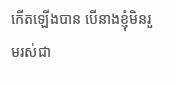កើតឡើងបាន បើនាងខ្ញុំមិនរួមរស់ជា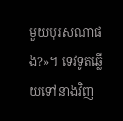មួយបុរសណាផង?»។ ទេវទូតឆ្លើយទៅនាងវិញ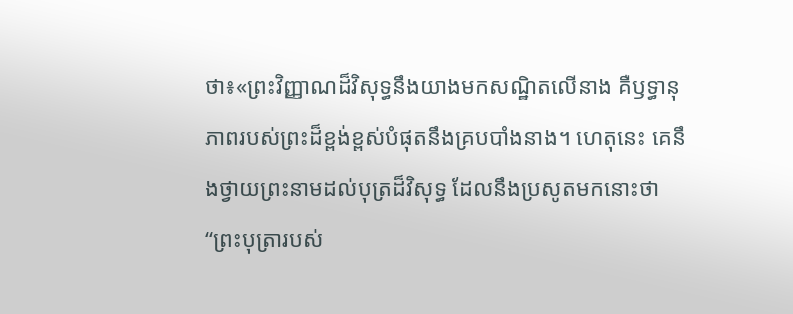ថា៖«ព្រះវិញ្ញាណដ៏វិសុទ្ធនឹងយាងមកសណ្ឋិតលើនាង គឺឫទ្ធានុភាពរបស់ព្រះដ៏ខ្ពង់ខ្ពស់បំផុតនឹងគ្របបាំងនាង។ ហេតុនេះ គេនឹងថ្វាយព្រះនាមដល់បុត្រដ៏វិសុទ្ធ ដែលនឹងប្រសូតមកនោះថា “ព្រះបុត្រារបស់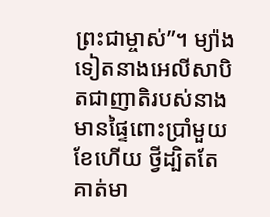ព្រះជាម្ចាស់”។ ម្យ៉ាងទៀតនាងអេលីសាបិតជាញាតិរបស់នាងមានផ្ទៃពោះប្រាំមួយខែហើយ ថ្វីដ្បិតតែគាត់មា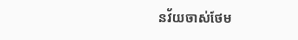នវ័យចាស់ថែម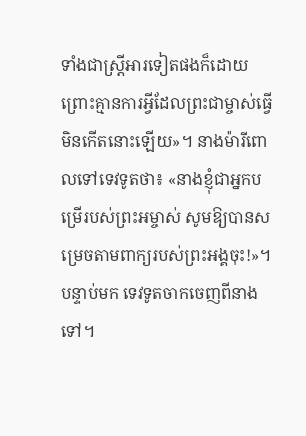ទាំងជាស្ត្រីអារទៀតផងក៏ដោយ ព្រោះគ្មានការអ្វីដែលព្រះជាម្ចាស់ធ្វើមិនកើតនោះឡើយ»។ នាងម៉ារីពោលទៅទេវទូតថា៖ «នាងខ្ញុំជាអ្នកបម្រើរបស់ព្រះអម្ចាស់ សូមឱ្យបានសម្រេចតាមពាក្យរបស់ព្រះអង្គចុះ!»។ បន្ទាប់មក ទេវទូតចាកចេញពីនាងទៅ។